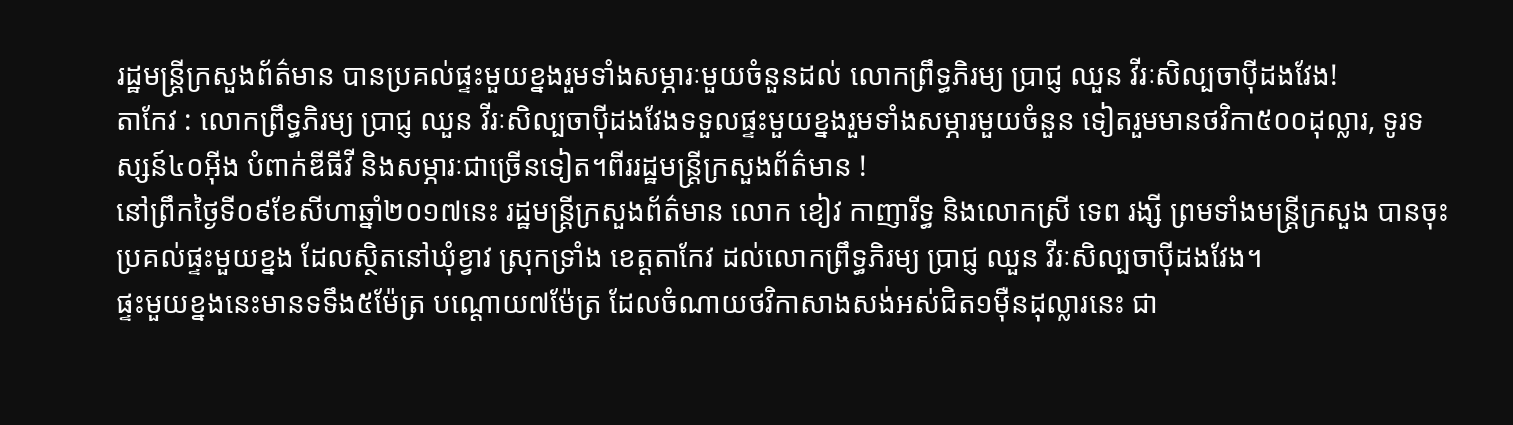រដ្ឋមន្ដ្រីក្រសួងព័ត៌មាន បានប្រគល់ផ្ទះមួយខ្នងរួមទាំងសម្ភារៈមួយចំនួនដល់ លោកព្រឹទ្ធភិរម្យ ប្រាជ្ញ ឈួន វីរៈសិល្បចាប៉ីដងវែង!
តាកែវ : លោកព្រឹទ្ធភិរម្យ ប្រាជ្ញ ឈួន វីរៈសិល្បចាប៉ីដងវែងទទួលផ្ទះមួយខ្នងរួមទាំងសម្ភារមួយចំនួន ទៀតរួមមានថវិកា៥០០ដុល្លារ, ទូរទស្សន៍៤០អ៊ីង បំពាក់ឌីធីវី និងសម្ភារៈជាច្រើនទៀត។ពីររដ្ឋមន្ដ្រីក្រសួងព័ត៌មាន !
នៅព្រឹកថ្ងៃទី០៩ខែសីហាឆ្នាំ២០១៧នេះ រដ្ឋមន្រ្តីក្រសួងព័ត៌មាន លោក ខៀវ កាញារីទ្ធ និងលោកស្រី ទេព រង្សី ព្រមទាំងមន្រ្តីក្រសួង បានចុះប្រគល់ផ្ទះមួយខ្នង ដែលស្ថិតនៅឃុំខ្វាវ ស្រុកទ្រាំង ខេត្តតាកែវ ដល់លោកព្រឹទ្ធភិរម្យ ប្រាជ្ញ ឈួន វីរៈសិល្បចាប៉ីដងវែង។
ផ្ទះមួយខ្នងនេះមានទទឹង៥ម៉ែត្រ បណ្ដោយ៧ម៉ែត្រ ដែលចំណាយថវិកាសាងសង់អស់ជិត១ម៉ឺនដុល្លារនេះ ជា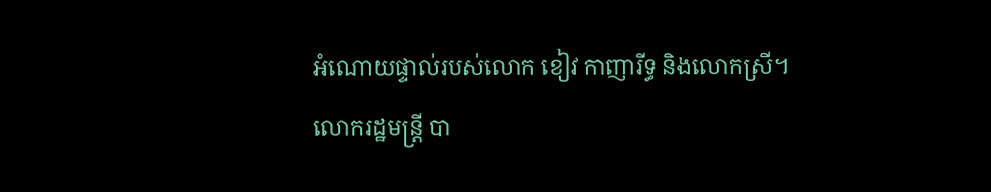អំណោយផ្ទាល់របស់លោក ខៀវ កាញារីទ្ធ និងលោកស្រី។
លោករដ្ឋមន្រ្តី បា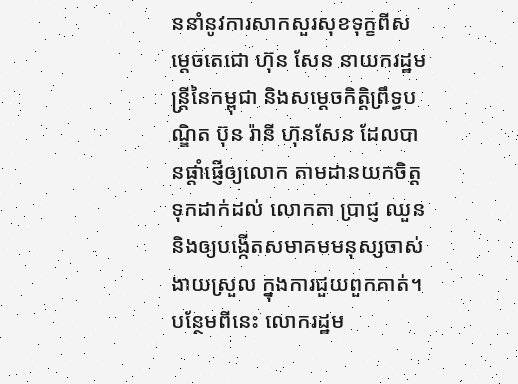ននាំនូវការសាកសួរសុខទុក្ខពីសម្ដេចតេជោ ហ៊ុន សែន នាយករដ្ឋមន្ដ្រីនៃកម្ពុជា និងសម្ដេចកិត្តិព្រឹទ្ធបណ្ឌិត ប៊ុន រ៉ានី ហ៊ុនសែន ដែលបានផ្ដាំផ្ញើឲ្យលោក តាមដានយកចិត្តទុកដាក់ដល់ លោកតា ប្រាជ្ញ ឈួន និងឲ្យបង្កើតសមាគមមនុស្សចាស់ងាយស្រួល ក្នុងការជួយពួកគាត់។
បន្ថែមពីនេះ លោករដ្ឋម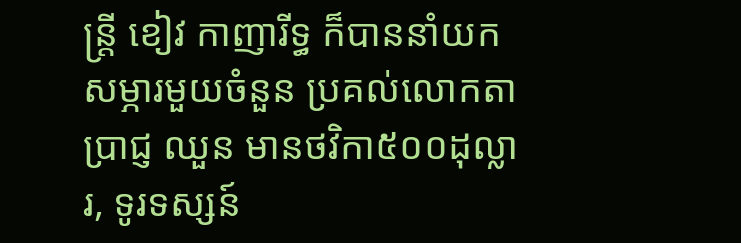ន្រ្តី ខៀវ កាញារីទ្ធ ក៏បាននាំយកសម្ភារមួយចំនួន ប្រគល់លោកតាប្រាជ្ញ ឈួន មានថវិកា៥០០ដុល្លារ, ទូរទស្សន៍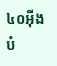៤០អ៊ីង បំ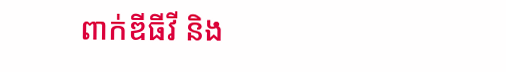ពាក់ឌីធីវី និង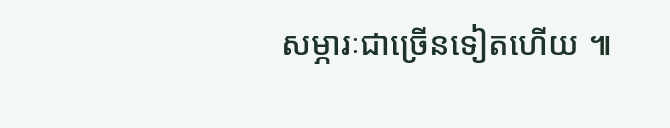សម្ភារៈជាច្រើនទៀតហើយ ៕